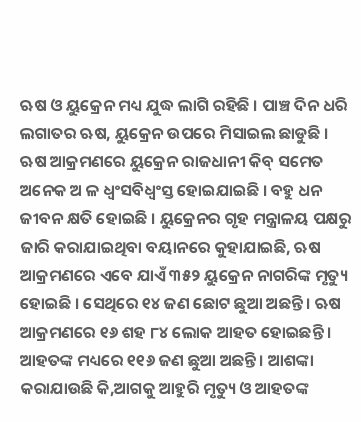ଋଷ ଓ ୟୁକ୍ରେନ ମଧ୍ୟ ଯୁଦ୍ଧ ଲାଗି ରହିଛି । ପାଞ୍ଚ ଦିନ ଧରି ଲଗାତର ଋଷ, ୟୁକ୍ରେନ ଉପରେ ମିସାଇଲ ଛାଡୁଛି । ଋଷ ଆକ୍ରମଣରେ ୟୁକ୍ରେନ ରାଜଧାନୀ କିବ୍ ସମେତ ଅନେକ ଅ ଳ ଧ୍ୱଂସବିଧ୍ୱଂସ୍ତ ହୋଇଯାଇଛି । ବହୁ ଧନ ଜୀବନ କ୍ଷତି ହୋଇଛି । ୟୁକ୍ରେନର ଗୃହ ମନ୍ତ୍ରାଳୟ ପକ୍ଷରୁ ଜାରି କରାଯାଇଥିବା ବୟାନରେ କୁହାଯାଇଛି, ଋଷ ଆକ୍ରମଣରେ ଏବେ ଯାଏଁ ୩୫୨ ୟୁକ୍ରେନ ନାଗରିଙ୍କ ମୃତ୍ୟୁ ହୋଇଛି । ସେଥିରେ ୧୪ ଜଣ ଛୋଟ ଛୁଆ ଅଛନ୍ତି । ଋଷ ଆକ୍ରମଣରେ ୧୬ ଶହ ୮୪ ଲୋକ ଆହତ ହୋଇଛନ୍ତି । ଆହତଙ୍କ ମଧ୍ୟରେ ୧୧୬ ଜଣ ଛୁଆ ଅଛନ୍ତି । ଆଶଙ୍କା କରାଯାଉଛି କି,ଆଗକୁ ଆହୁରି ମୃତ୍ୟୁ ଓ ଆହତଙ୍କ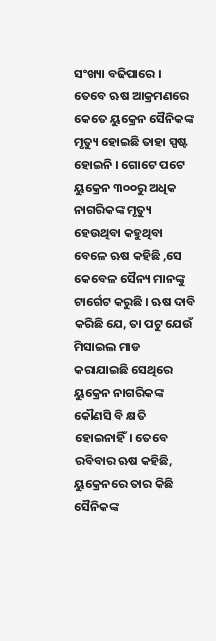ସଂଖ୍ୟା ବଢିପାରେ ।
ତେବେ ଋଷ ଆକ୍ରମଣରେ କେତେ ୟୁକ୍ରେନ ସୈନିକଙ୍କ ମୃତ୍ୟୁ ହୋଇଛି ତାହା ସ୍ପଷ୍ଟ ହୋଇନି । ଗୋଟେ ପଟେ ୟୁକ୍ରେନ ୩୦୦ରୁ ଅଧିକ ନାଗରିକଙ୍କ ମୃତ୍ୟୁ ହେଉଥିବା କହୁଥିବା ବେଳେ ଋଷ କହିଛି ,ସେ କେବେଳ ସୈନ୍ୟ ମାନଙ୍କୁ ଟାର୍ଗେଟ କରୁଛି । ଋଷ ଦାବି କରିଛି ଯେ, ତା ପଟୁ ଯେଉଁ ମିସାଇଲ ମାଡ କରାଯାଇଛି ସେଥିରେ ୟୁକ୍ରେନ ନାଗରିକଙ୍କ କୌଣସି ବି କ୍ଷତି ହୋଇନାହିଁ। ତେବେ ରବିବାର ଋଷ କହିଛି, ୟୁକ୍ରେନରେ ତାର କିଛି ସୈନିକଙ୍କ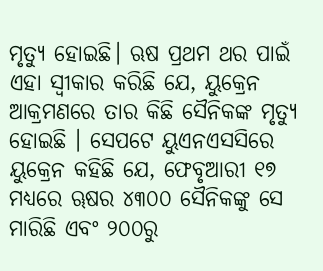ମୃତ୍ୟୁ ହୋଇଛି। ଋଷ ପ୍ରଥମ ଥର ପାଇଁ ଏହା ସ୍ୱୀକାର କରିଛି ଯେ, ୟୁକ୍ରେନ ଆକ୍ରମଣରେ ତାର କିଛି ସୈନିକଙ୍କ ମୃତ୍ୟୁ ହୋଇଛି । ସେପଟେ ୟୁଏନଏସସିରେ ୟୁକ୍ରେନ କହିଛି ଯେ, ଫେବୃଆରୀ ୧୭ ମଧ୍ୟରେ ୠଷର ୪୩୦୦ ସୈନିକଙ୍କୁ ସେ ମାରିଛି ଏବଂ ୨୦୦ରୁ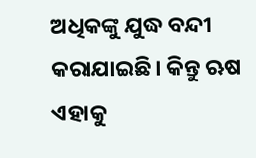ଅଧିକଙ୍କୁ ଯୁଦ୍ଧ ବନ୍ଦୀ କରାଯାଇଛି। କିନ୍ତୁ ଋଷ ଏହାକୁ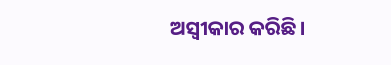ଅସ୍ୱୀକାର କରିଛି।